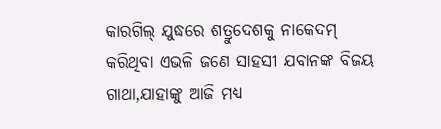କାରଗିଲ୍ ଯୁଦ୍ଧରେ ଶତ୍ରୁଦେଶକୁ ନାକେଦମ୍ କରିଥିବା ଏଭଳି ଜଣେ ସାହସୀ ଯବାନଙ୍କ ବିଜୟ ଗାଥା,ଯାହାଙ୍କୁ ଆଜି ମଧ୍ୟ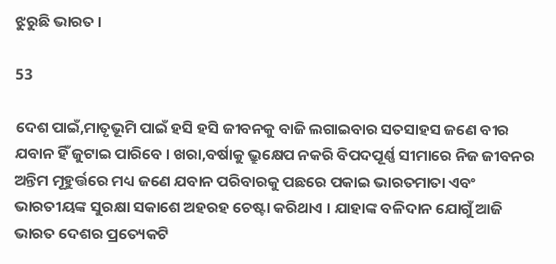ଝୁରୁଛି ଭାରତ ।

53

ଦେଶ ପାଇଁ,ମାତୃଭୂମି ପାଇଁ ହସି ହସି ଜୀବନକୁ ବାଜି ଲଗାଇବାର ସତସାହସ ଜଣେ ବୀର ଯବାନ ହିଁ ଜୁଟାଇ ପାରିବେ । ଖରା,ବର୍ଷାକୁ ଭ୍ରୁକ୍ଷେପ ନକରି ବିପଦପୂର୍ଣ୍ଣ ସୀମାରେ ନିଜ ଜୀବନର ଅନ୍ତିମ ମୂହୁର୍ତ୍ତରେ ମଧ୍ୟ ଜଣେ ଯବାନ ପରିବାରକୁ ପଛରେ ପକାଇ ଭାରତମାତା ଏବଂ ଭାରତୀୟଙ୍କ ସୁରକ୍ଷା ସକାଶେ ଅହରହ ଚେଷ୍ଟା କରିଥାଏ । ଯାହାଙ୍କ ବଳିଦାନ ଯୋଗୁଁ ଆଜି ଭାରତ ଦେଶର ପ୍ରତ୍ୟେକଟି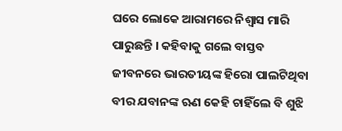ଘରେ ଲୋକେ ଆରାମରେ ନିଶ୍ୱାସ ମାରି ପାରୁଛନ୍ତି । କହିବାକୁ ଗଲେ ବାସ୍ତବ ଜୀବନରେ ଭାରତୀୟଙ୍କ ହିରୋ ପାଲଟିଥିବା ବୀର ଯବାନଙ୍କ ଋଣ କେହି ଚାହିଁଲେ ବି ଶୁଝି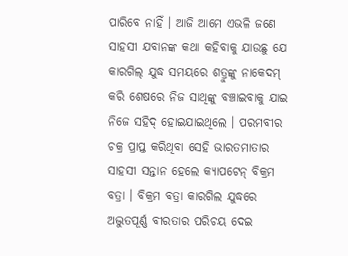ପାରିବେ ନାହିଁ । ଆଜି ଆମେ ଏଭଳି ଜଣେ ସାହସୀ ଯବାନଙ୍କ କଥା କହିବାକୁ ଯାଉଛୁ ଯେ କାରଗିଲ୍ ଯୁଦ୍ଧ ସମୟରେ ଶତ୍ରୁଙ୍କୁ ନାକେଦମ୍ କରି ଶେଷରେ ନିଜ ସାଥିଙ୍କୁ ବଞ୍ଚାଇବାକୁ ଯାଇ ନିଜେ ସହିଦ୍ ହୋଇଯାଇଥିଲେ । ପରମବୀର ଚକ୍ର ପ୍ରାପ୍ତ କରିଥିବା ସେହି ଭାରତମାତାର ସାହସୀ ସନ୍ତାନ ହେଲେ କ୍ୟାପଟେନ୍ ବିକ୍ରମ ବତ୍ରା । ବିକ୍ରମ ବତ୍ରା କାରଗିଲ ଯୁଦ୍ଧରେ ଅଦ୍ଭୁତପୂର୍ଣ୍ଣ ବୀରତାର ପରିଚୟ ଦେଇ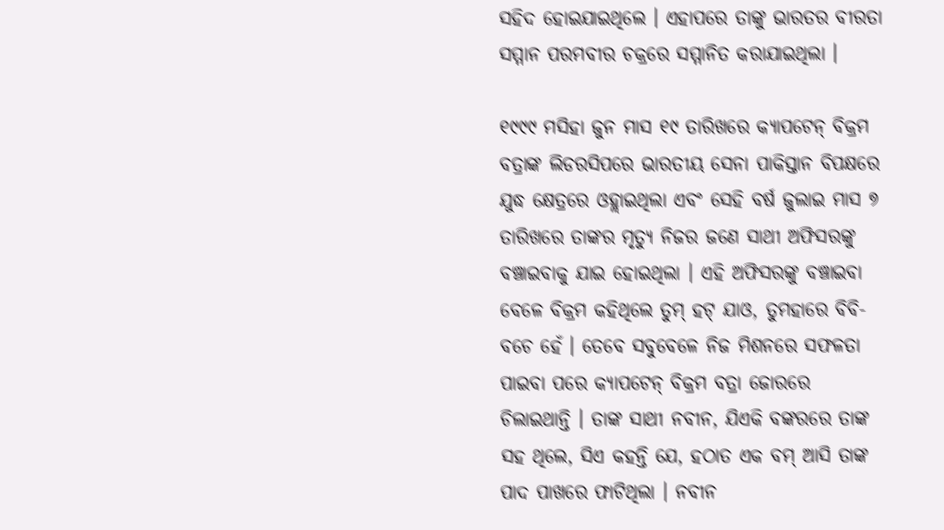ସହିଦ ହୋଇଯାଇଥିଲେ । ଏହାପରେ ତାଙ୍କୁ ଭାରତର ବୀରତା ସମ୍ମାନ ପରମବୀର ଚକ୍ରରେ ସମ୍ମାନିତ କରାଯାଇଥିଲା ।

୧୯୯୯ ମସିହା ଜୁନ ମାସ ୧୯ ତାରିଖରେ କ୍ୟାପଟେନ୍ ବିକ୍ରମ ବତ୍ରାଙ୍କ ଲିଡରସିପରେ ଭାରତୀୟ ସେନା ପାକିସ୍ତାନ ବିପକ୍ଷରେ ଯୁଦ୍ଧ କ୍ଷେତ୍ରରେ ଓହ୍ଲାଇଥିଲା ଏବଂ ସେହି ବର୍ଷ ଜୁଲାଇ ମାସ ୭ ତାରିଖରେ ତାଙ୍କର ମୃତ୍ୟୁ ନିଜର ଜଣେ ସାଥୀ ଅଫିସରଙ୍କୁ ବଞ୍ଚାଇବାକୁ ଯାଇ ହୋଇଥିଲା । ଏହି ଅଫିସରଙ୍କୁ ବଞ୍ଚାଇବା ବେଳେ ବିକ୍ରମ କହିଥିଲେ ତୁମ୍ ହଟ୍ ଯାଓ, ତୁମହାରେ ବିବି-ବଚେ ହେଁ । ତେବେ ସବୁବେଳେ ନିଜ ମିଶନରେ ସଫଳତା ପାଇବା ପରେ କ୍ୟାପଟେନ୍ ବିକ୍ରମ ବତ୍ରା ଜୋରରେ ଚିଲାଇଥାନ୍ତି । ତାଙ୍କ ସାଥୀ ନବୀନ, ଯିଏକି ବଙ୍କରରେ ତାଙ୍କ ସହ ଥିଲେ, ସିଏ କହନ୍ତି ଯେ, ହଠାତ ଏକ ବମ୍ ଆସି ତାଙ୍କ ପାଦ ପାଖରେ ଫାଟିଥିଲା । ନବୀନ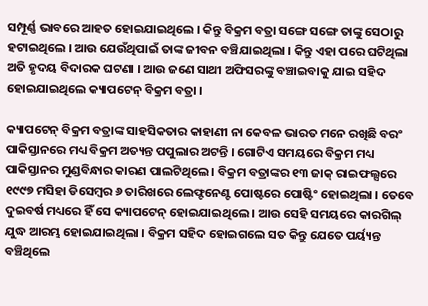ସମ୍ପୂର୍ଣ୍ଣ ଭାବରେ ଆହତ ହୋଇଯାଇଥିଲେ । କିନ୍ତୁ ବିକ୍ରମ ବତ୍ରା ସଙ୍ଗେ ସଙ୍ଗେ ତାଙ୍କୁ ସେଠାରୁ ହଟାଇଥିଲେ । ଆଉ ଯେଉଁଥିପାଇଁ ତାଙ୍କ ଜୀବନ ବଞ୍ଚିଯାଇଥିଲା । କିନ୍ତୁ ଏହା ପରେ ଘଟିଥିଲା ଅତି ହୃଦୟ ବିଦାରକ ଘଟଣା । ଆଉ ଜଣେ ସାଥୀ ଅଫିସରଙ୍କୁ ବଞ୍ଚାଇବାକୁ ଯାଇ ସହିଦ ହୋଇଯାଇଥିଲେ କ୍ୟାପଟେନ୍ ବିକ୍ରମ ବତ୍ରା ।

କ୍ୟାପଟେନ୍ ବିକ୍ରମ ବତ୍ରାଙ୍କ ସାହସିକତାର କାହାଣୀ ନା କେବଳ ଭାରତ ମନେ ରଖିଛି ବରଂ ପାକିସ୍ତାନରେ ମଧ୍ୟ ବିକ୍ରମ ଅତ୍ୟନ୍ତ ପପୁଲାର ଅଟନ୍ତି । ଗୋଟିଏ ସମୟରେ ବିକ୍ରମ ମଧ୍ୟ ପାକିସ୍ତାନର ମୁଣ୍ଡବିନ୍ଧାର କାରଣ ପାଲଟିଥିଲେ । ବିକ୍ରମ ବତ୍ରାଙ୍କର ୧୩ ଜାକ୍ ରାଇଫଲ୍ସରେ ୧୯୯୭ ମସିହା ଡିସେମ୍ବର ୬ ତାରିଖରେ ଲେଫ୍ଟନେଣ୍ଟ ପୋଷ୍ଟରେ ପୋଷ୍ଟିଂ ହୋଇଥିଲା । ତେବେ ଦୁଇବର୍ଷ ମଧ୍ୟରେ ହିଁ ସେ କ୍ୟାପଟେନ୍ ହୋଇଯାଇଥିଲେ । ଆଉ ସେହି ସମୟରେ କାରଗିଲ୍ ଯୁଦ୍ଧ ଆରମ୍ଭ ହୋଇଯାଇଥିଲା । ବିକ୍ରମ ସହିଦ ହୋଇଗଲେ ସତ କିନ୍ତୁ ଯେତେ ପର୍ୟ୍ୟନ୍ତ ବଞ୍ଚିଥିଲେ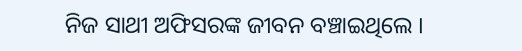ନିଜ ସାଥୀ ଅଫିସରଙ୍କ ଜୀବନ ବଞ୍ଚାଇଥିଲେ ।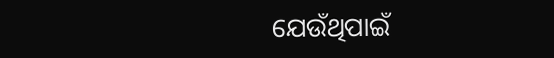ଯେଉଁଥିପାଇଁ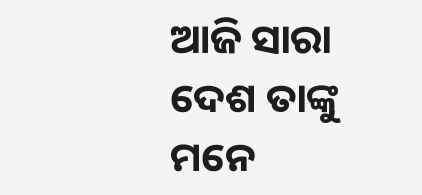ଆଜି ସାରା ଦେଶ ତାଙ୍କୁ ମନେ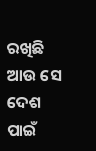ରଖିଛି ଆଉ ସେ ଦେଶ ପାଇଁ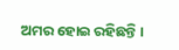ଅମର ହୋଇ ରହିଛନ୍ତି ।